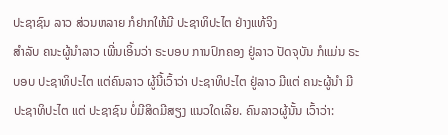ປະຊາຊົນ ລາວ ສ່ວນຫລາຍ ກໍຢາກໃຫ້ມີ ປະຊາທິປະໄຕ ຢ່າງແທ້ຈິງ
ສໍາລັບ ຄນະຜູ້ນໍາລາວ ເພີ່ນເອິ້ນວ່າ ຣະບອບ ການປົກຄອງ ຢູ່ລາວ ປັດຈຸບັນ ກໍແມ່ນ ຣະບອບ ປະຊາທິປະໄຕ ແຕ່ຄົນລາວ ຜູ້ນີ້ເວົ້າວ່າ ປະຊາທິປະໄຕ ຢູ່ລາວ ມີແຕ່ ຄນະຜູ້ນຳ ມີ ປະຊາທິປະໄຕ ແຕ່ ປະຊາຊົນ ບໍ່ມີສິດມີສຽງ ແນວໃດເລີຍ. ຄົນລາວຜູ້ນັ້ນ ເວົ້າວ່າ: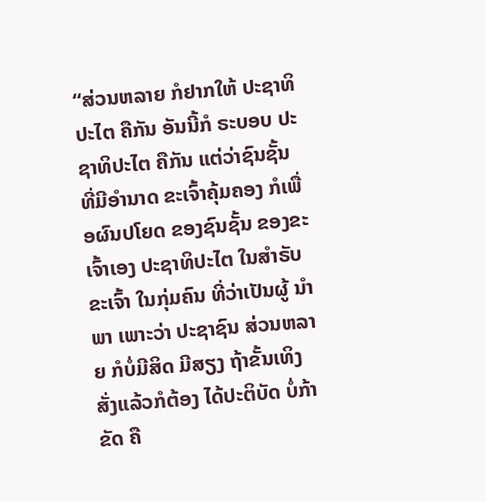“ສ່ວນຫລາຍ ກໍຢາກໃຫ້ ປະຊາທິປະໄຕ ຄືກັນ ອັນນີ້ກໍ ຣະບອບ ປະຊາທິປະໄຕ ຄືກັນ ແຕ່ວ່າຊົນຊັ້ນ ທີ່ມີອຳນາດ ຂະເຈົ້າຄຸ້ມຄອງ ກໍເພື່ອຜົນປໂຍດ ຂອງຊົນຊັ້ນ ຂອງຂະເຈົ້າເອງ ປະຊາທິປະໄຕ ໃນສຳຣັບ ຂະເຈົ້າ ໃນກຸ່ມຄົນ ທີ່ວ່າເປັນຜູ້ ນຳພາ ເພາະວ່າ ປະຊາຊົນ ສ່ວນຫລາຍ ກໍບໍ່ມີສິດ ມີສຽງ ຖ້າຂັ້ນເທິງ ສັ່ງແລ້ວກໍຕ້ອງ ໄດ້ປະຕິບັດ ບໍ່ກ້າຂັດ ຄື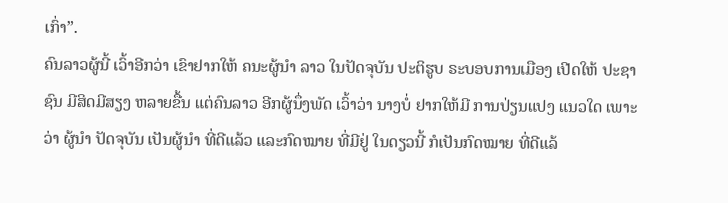ເກົ່າ”.
ຄົນລາວຜູ້ນີ້ ເວົ້າອີກວ່າ ເຂົາຢາກໃຫ້ ຄນະຜູ້ນຳ ລາວ ໃນປັດຈຸບັນ ປະຕິຮູບ ຣະບອບການເມືອງ ເປີດໃຫ້ ປະຊາຊົນ ມີສິດມີສຽງ ຫລາຍຂື້ນ ແຕ່ຄົນລາວ ອີກຜູ້ນຶ່ງພັດ ເວົ້າວ່າ ນາງບໍ່ ຢາກໃຫ້ມີ ການປ່ຽນແປງ ແນວໃດ ເພາະວ່າ ຜູ້ນຳ ປັດຈຸບັນ ເປັນຜູ້ນຳ ທີ່ດີແລ້ວ ແລະກົດໝາຍ ທີ່ມີຢູ່ ໃນດຽວນີ້ ກໍເປັນກົດໝາຍ ທີ່ດີແລ້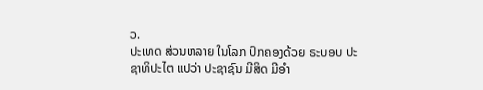ວ.
ປະເທດ ສ່ວນຫລາຍ ໃນໂລກ ປົກຄອງດ້ວຍ ຣະບອບ ປະຊາທິປະໄຕ ແປວ່າ ປະຊາຊົນ ມີສິດ ມີອຳ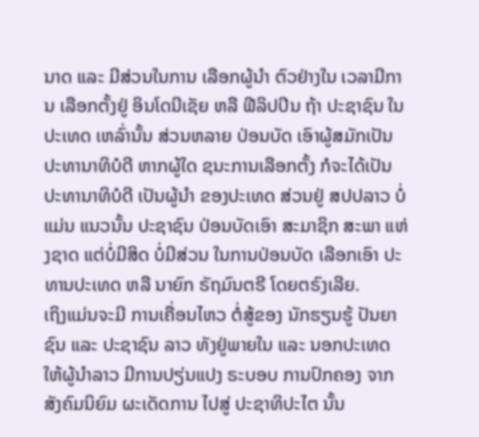ນາດ ແລະ ມີສ່ວນໃນການ ເລືອກຜູ້ນຳ ຕົວຢ່າງໃນ ເວລາມີການ ເລືອກຕັ້ງຢູ່ ອິນໂດນີເຊັຍ ຫລື ຟີລິປປິນ ຖ້າ ປະຊາຊົນ ໃນປະເທດ ເຫລົ່ານັ້ນ ສ່ວນຫລາຍ ປ່ອນບັດ ເອົາຜູ້ສມັກເປັນ ປະທານາທິບໍດີ ຫາກຜູ້ໃດ ຊນະການເລືອກຕັ້ງ ກໍຈະໄດ້ເປັນ ປະທານາທິບໍດີ ເປັນຜູ້ນຳ ຂອງປະເທດ ສ່ວນຢູ່ ສປປລາວ ບໍ່ແມ່ນ ແນວນັ້ນ ປະຊາຊົນ ປ່ອນບັດເອົາ ສະມາຊິກ ສະພາ ແຫ່ງຊາດ ແຕ່ບໍ່ມີສິດ ບໍ່ມີສ່ວນ ໃນການປ່ອນບັດ ເລືອກເອົາ ປະທານປະເທດ ຫລື ນາຍົກ ຣັຖມົນຕຣີ ໂດຍຕຣົງເລີຍ.
ເຖິງແມ່ນຈະມີ ການເຄື່ອນໄຫວ ຕໍ່ສູ້ຂອງ ນັກຮຽນຮູ້ ປັນຍາຊົນ ແລະ ປະຊາຊົນ ລາວ ທັງຢູ່ພາຍໃນ ແລະ ນອກປະເທດ ໃຫ້ຜູ້ນໍາລາວ ມີການປຽ່ນແປງ ຣະບອບ ການປົກຄອງ ຈາກ ສັງຄົມນິຍົມ ຜະເດັດການ ໄປສູ່ ປະຊາທິປະໄຕ ນັ້ນ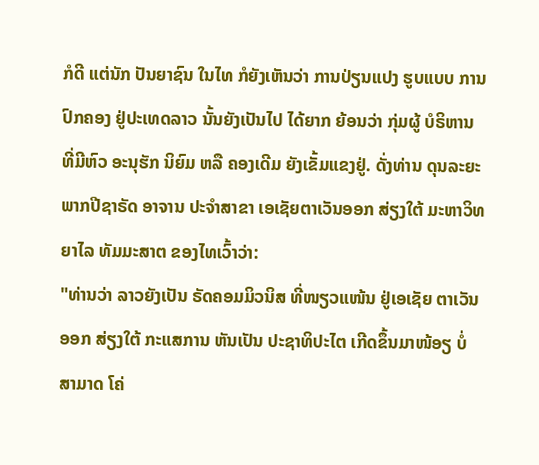ກໍດີ ແຕ່ນັກ ປັນຍາຊົນ ໃນໄທ ກໍຍັງເຫັນວ່າ ການປ່ຽນແປງ ຮູບແບບ ການປົກຄອງ ຢູ່ປະເທດລາວ ນັ້ນຍັງເປັນໄປ ໄດ້ຍາກ ຍ້ອນວ່າ ກຸ່ມຜູ້ ບໍຣິຫານ ທີ່ມີຫົວ ອະນຸຮັກ ນິຍົມ ຫລື ຄອງເດີມ ຍັງເຂັ້ມແຂງຢູ່. ດັ່ງທ່ານ ດຸນລະຍະ ພາກປີຊາຣັດ ອາຈານ ປະຈໍາສາຂາ ເອເຊັຍຕາເວັນອອກ ສ່ຽງໃຕ້ ມະຫາວິທຍາໄລ ທັມມະສາຕ ຂອງໄທເວົ້າວ່າ:
"ທ່ານວ່າ ລາວຍັງເປັນ ຣັດຄອມມິວນິສ ທີ່ໜຽວແໜ້ນ ຢູ່ເອເຊັຍ ຕາເວັນອອກ ສ່ຽງໃຕ້ ກະແສການ ຫັນເປັນ ປະຊາທິປະໄຕ ເກີດຂຶ້ນມາໜ້ອຽ ບໍ່ສາມາດ ໂຄ່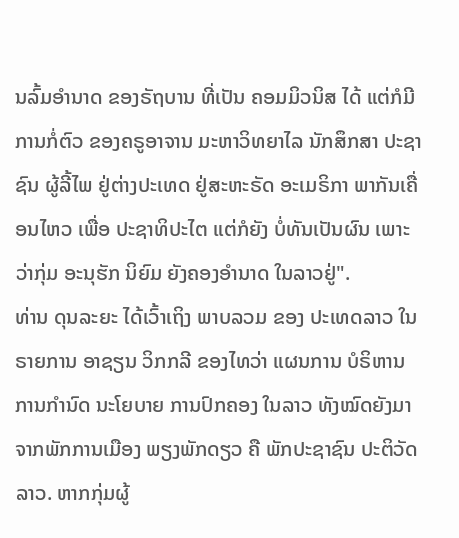ນລົ້ມອໍານາດ ຂອງຣັຖບານ ທີ່ເປັນ ຄອມມິວນິສ ໄດ້ ແຕ່ກໍມີ ການກໍ່ຕົວ ຂອງຄຣູອາຈານ ມະຫາວິທຍາໄລ ນັກສຶກສາ ປະຊາຊົນ ຜູ້ລີ້ໄພ ຢູ່ຕ່າງປະເທດ ຢູ່ສະຫະຣັດ ອະເມຣິກາ ພາກັນເຄື່ອນໄຫວ ເພື່ອ ປະຊາທິປະໄຕ ແຕ່ກໍຍັງ ບໍ່ທັນເປັນຜົນ ເພາະວ່າກຸ່ມ ອະນຸຮັກ ນິຍົມ ຍັງຄອງອໍານາດ ໃນລາວຢູ່".
ທ່ານ ດຸນລະຍະ ໄດ້ເວົ້າເຖິງ ພາບລວມ ຂອງ ປະເທດລາວ ໃນຣາຍການ ອາຊຽນ ວິກກລີ ຂອງໄທວ່າ ແຜນການ ບໍຣິຫານ ການກໍານົດ ນະໂຍບາຍ ການປົກຄອງ ໃນລາວ ທັງໝົດຍັງມາ ຈາກພັກການເມືອງ ພຽງພັກດຽວ ຄື ພັກປະຊາຊົນ ປະຕິວັດລາວ. ຫາກກຸ່ມຜູ້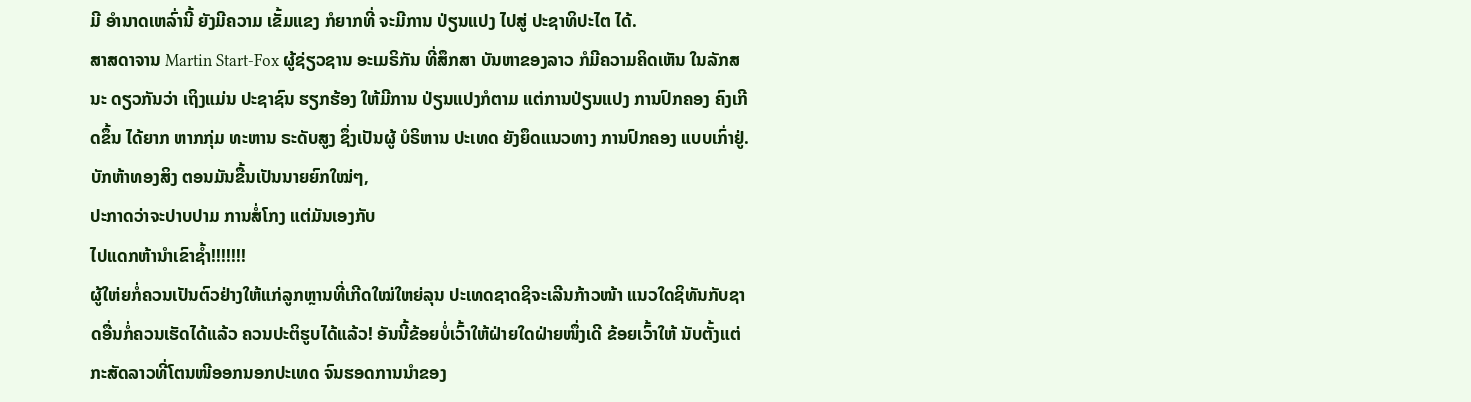ມີ ອໍານາດເຫລົ່ານີ້ ຍັງມີຄວາມ ເຂັ້ມແຂງ ກໍຍາກທີ່ ຈະມີການ ປ່ຽນແປງ ໄປສູ່ ປະຊາທິປະໄຕ ໄດ້.
ສາສດາຈານ Martin Start-Fox ຜູ້ຊ່ຽວຊານ ອະເມຣິກັນ ທີ່ສຶກສາ ບັນຫາຂອງລາວ ກໍມີຄວາມຄິດເຫັນ ໃນລັກສນະ ດຽວກັນວ່າ ເຖິງແມ່ນ ປະຊາຊົນ ຮຽກຮ້ອງ ໃຫ້ມີການ ປ່ຽນແປງກໍຕາມ ແຕ່ການປ່ຽນແປງ ການປົກຄອງ ຄົງເກີດຂຶ້ນ ໄດ້ຍາກ ຫາກກຸ່ມ ທະຫານ ຣະດັບສູງ ຊຶ່ງເປັນຜູ້ ບໍຣິຫານ ປະເທດ ຍັງຍຶດແນວທາງ ການປົກຄອງ ແບບເກົ່າຢູ່.
ບັກຫ້າທອງສິງ ຕອນມັນຂື້ນເປັນນາຍຍົກໃໝ່ໆ,
ປະກາດວ່າຈະປາບປາມ ການສໍ່ໂກງ ແຕ່ມັນເອງກັບ
ໄປແດກຫ້ານຳເຂົາຊ້ຳ!!!!!!!
ຜູ້ໃຫ່ຍກໍ່ຄວນເປັນຕົວຢ່າງໃຫ້ແກ່ລູກຫຼານທີ່ເກີດໃໝ່ໃຫຍ່ລຸນ ປະເທດຊາດຊິຈະເລີນກ້າວໜ້າ ແນວໃດຊິທັນກັບຊາດອື່ນກໍ່ຄວນເຮັດໄດ້ແລ້ວ ຄວນປະຕິຮູບໄດ້ແລ້ວ! ອັນນີ້ຂ້ອຍບໍ່ເວົ້າໃຫ້ຝ່າຍໃດຝ່າຍໜຶ່ງເດີ ຂ້ອຍເວົ້າໃຫ້ ນັບຕັ້ງແຕ່ກະສັດລາວທີ່ໂຕນໜີອອກນອກປະເທດ ຈົນຮອດການນຳຂອງ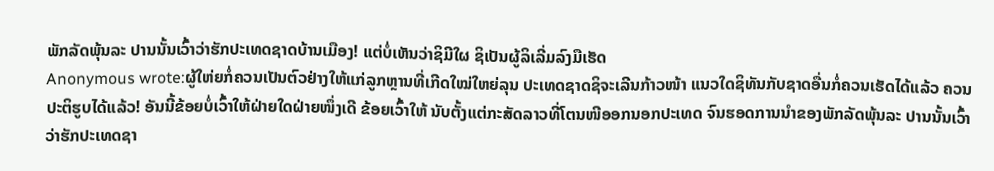ພັກລັດພຸ້ນລະ ປານນັ້ນເວົ້າວ່າຮັກປະເທດຊາດບ້ານເມືອງ! ແຕ່ບໍ່ເຫັນວ່າຊິມີໃຜ ຊິເປັນຜູ້ລິເລີ່ມລົງມືເຮັດ
Anonymous wrote:ຜູ້ໃຫ່ຍກໍ່ຄວນເປັນຕົວຢ່າງໃຫ້ແກ່ລູກຫຼານທີ່ເກີດໃໝ່ໃຫຍ່ລຸນ ປະເທດຊາດຊິຈະເລີນກ້າວໜ້າ ແນວໃດຊິທັນກັບຊາດອື່ນກໍ່ຄວນເຮັດໄດ້ແລ້ວ ຄວນປະຕິຮູບໄດ້ແລ້ວ! ອັນນີ້ຂ້ອຍບໍ່ເວົ້າໃຫ້ຝ່າຍໃດຝ່າຍໜຶ່ງເດີ ຂ້ອຍເວົ້າໃຫ້ ນັບຕັ້ງແຕ່ກະສັດລາວທີ່ໂຕນໜີອອກນອກປະເທດ ຈົນຮອດການນຳຂອງພັກລັດພຸ້ນລະ ປານນັ້ນເວົ້າວ່າຮັກປະເທດຊາ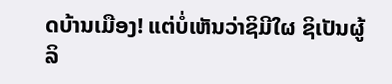ດບ້ານເມືອງ! ແຕ່ບໍ່ເຫັນວ່າຊິມີໃຜ ຊິເປັນຜູ້ລິ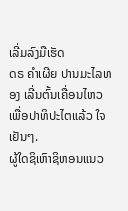ເລີ່ມລົງມືເຮັດ
ດຣ ຄຳເຜີຍ ປານມະໄລທອງ ເລີ່ນຕົ້ນເຄື່ອນໄຫວ ເພື່ອປາທິປະໄຕແລ້ວ ໃຈເຢັນໆ.
ຜູ້ໃດຊິເຫົາຊິຫອນແນວ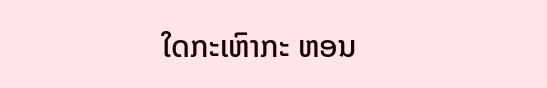ໃດກະເຫົາກະ ຫອນ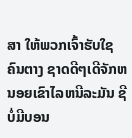ສາ ໃຫ້ພວກເຈົ້າຮັບໃຊຄົນຕາງ ຊາດດີໆເດີຈັກຫນອຍເຂົາໄລຫນີລະມັນ ຊີບໍ່ມີບອນ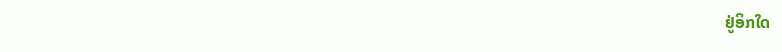ຢູ່ອິກໃດ